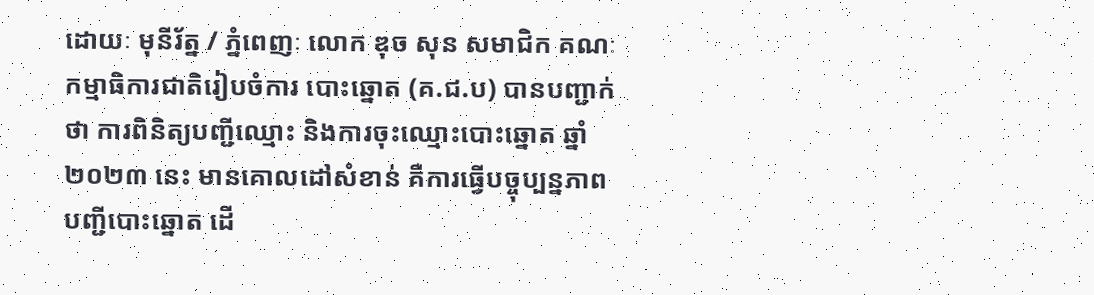ដោយៈ មុនីរ័ត្ន / ភ្នំពេញៈ លោក ឌុច សុន សមាជិក គណៈកម្មាធិការជាតិរៀបចំការ បោះឆ្នោត (គ.ជ.ប) បានបញ្ជាក់ថា ការពិនិត្យបញ្ជីឈ្មោះ និងការចុះឈ្មោះបោះឆ្នោត ឆ្នាំ២០២៣ នេះ មានគោលដៅសំខាន់ គឺការធ្វើបច្ចុប្បន្នភាពបញ្ជីបោះឆ្នោត ដើ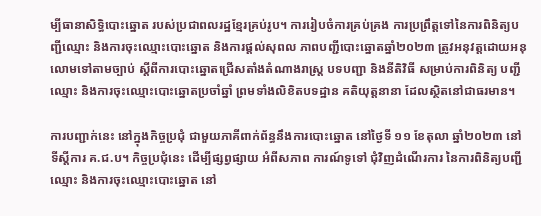ម្បីធានាសិទ្ធិបោះឆ្នោត របស់ប្រជាពលរដ្ឋខ្មែរគ្រប់រូប។ ការរៀបចំការគ្រប់គ្រង ការប្រព្រឹត្តទៅនៃការពិនិត្យបញ្ជីឈ្មោះ និងការចុះឈ្មោះបោះឆ្នោត និងការផ្ដល់សុពល ភាពបញ្ជីបោះឆ្នោតឆ្នាំ២០២៣ ត្រូវអនុវត្តដោយអនុលោមទៅតាមច្បាប់ ស្ដីពីការបោះឆ្នោតជ្រើសតាំងតំណាងរាស្រ្ដ បទបញ្ជា និងនីតិវិធី សម្រាប់ការពិនិត្យ បញ្ជីឈ្មោះ និងការចុះឈ្មោះបោះឆ្នោតប្រចាំឆ្នាំ ព្រមទាំងលិខិតបទដ្ឋាន គតិយុត្តនានា ដែលស្ថិតនៅជាធរមាន។

ការបញ្ជាក់នេះ នៅក្នុងកិច្ចប្រជុំ ជាមួយភាគីពាក់ព័ន្ធនឹងការបោះឆ្នោត នៅថ្ងៃទី ១១ ខែតុលា ឆ្នាំ២០២៣ នៅទីស្តីការ គ.ជ.ប។ កិច្ចប្រជុំនេះ ដើម្បីផ្សព្វផ្សាយ អំពីសភាព ការណ៍ទូទៅ ជុំវិញដំណើរការ នៃការពិនិត្យបញ្ជីឈ្មោះ និងការចុះឈ្មោះបោះឆ្នោត នៅ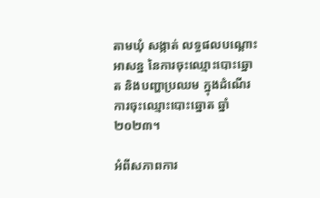តាមឃុំ សង្កាត់ លទ្ធផលបណ្តោះអាសន្ន នៃការចុះឈ្មោះបោះឆ្នោត និងបញ្ហាប្រឈម ក្នុងដំណើរការចុះឈ្មោះបោះឆ្នោត ឆ្នាំ២០២៣។

អំពីសភាពការ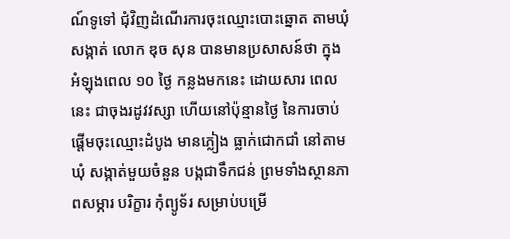ណ៍ទូទៅ ជុំវិញដំណើរការចុះឈ្មោះបោះឆ្នោត តាមឃុំ សង្កាត់ លោក ឌុច សុន បានមានប្រសាសន៍ថា ក្នុងអំឡុងពេល ១០ ថ្ងៃ កន្លងមកនេះ ដោយសារ ពេលនេះ ជាចុងរដូវវស្សា ហើយនៅប៉ុន្មានថ្ងៃ នៃការចាប់ផ្តើមចុះឈ្មោះដំបូង មានភ្លៀង ធ្លាក់ជោកជាំ នៅតាមឃុំ សង្កាត់មួយចំនួន បង្កជាទឹកជន់ ព្រមទាំងស្ថានភាពសម្ភារ បរិក្ខារ កុំព្យូទ័រ សម្រាប់បម្រើ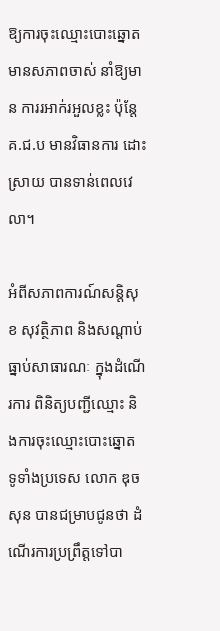ឱ្យការចុះឈ្មោះបោះឆ្នោត មានសភាពចាស់ នាំឱ្យមាន ការរអាក់រអួលខ្លះ ប៉ុន្តែ គ.ជ.ប មានវិធានការ ដោះស្រាយ បានទាន់ពេលវេលា។

អំពីសភាពការណ៍សន្តិសុខ សុវត្ថិភាព និងសណ្តាប់ធ្នាប់សាធារណៈ ក្នុងដំណើរការ ពិនិត្យបញ្ជីឈ្មោះ និងការចុះឈ្មោះបោះឆ្នោត ទូទាំងប្រទេស លោក ឌុច សុន បានជម្រាបជូនថា ដំណើរការប្រព្រឹត្តទៅបា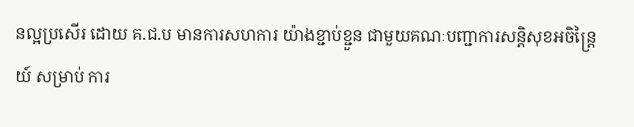នល្អប្រសើរ ដោយ គ.ជ.ប មានការសហការ យ៉ាងខ្ជាប់ខ្ជួន ជាមួយគណៈបញ្ជាការសន្ដិសុខអចិន្ត្រៃយ៍ សម្រាប់ ការ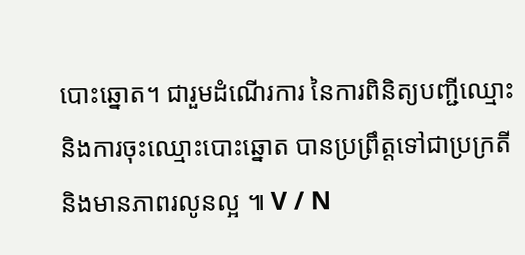បោះឆ្នោត។ ជារួមដំណើរការ នៃការពិនិត្យបញ្ជីឈ្មោះ និងការចុះឈ្មោះបោះឆ្នោត បានប្រព្រឹត្តទៅជាប្រក្រតី និងមានភាពរលូនល្អ ៕ V / N